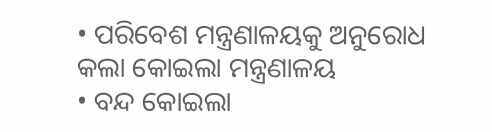• ପରିବେଶ ମନ୍ତ୍ରଣାଳୟକୁ ଅନୁରୋଧ କଲା କୋଇଲା ମନ୍ତ୍ରଣାଳୟ
• ବନ୍ଦ କୋଇଲା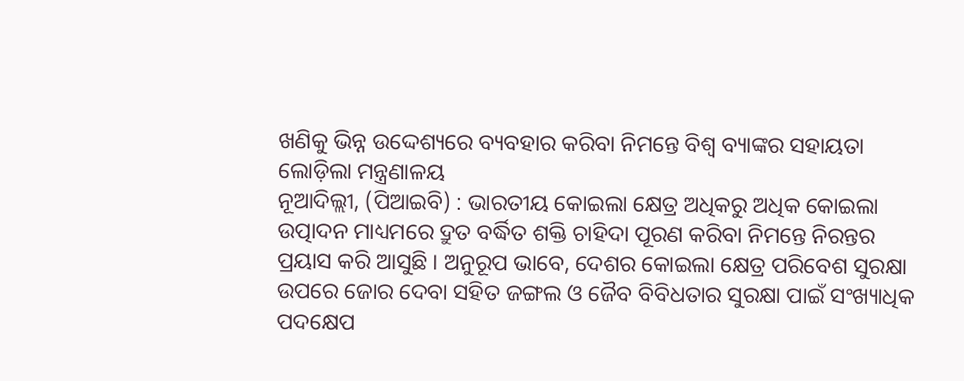ଖଣିକୁ ଭିନ୍ନ ଉଦ୍ଦେଶ୍ୟରେ ବ୍ୟବହାର କରିବା ନିମନ୍ତେ ବିଶ୍ବ ବ୍ୟାଙ୍କର ସହାୟତା ଲୋଡ଼ିଲା ମନ୍ତ୍ରଣାଳୟ
ନୂଆଦିଲ୍ଲୀ, (ପିଆଇବି) : ଭାରତୀୟ କୋଇଲା କ୍ଷେତ୍ର ଅଧିକରୁ ଅଧିକ କୋଇଲା ଉତ୍ପାଦନ ମାଧ୍ୟମରେ ଦ୍ରୁତ ବର୍ଦ୍ଧିତ ଶକ୍ତି ଚାହିଦା ପୂରଣ କରିବା ନିମନ୍ତେ ନିରନ୍ତର ପ୍ରୟାସ କରି ଆସୁଛି । ଅନୁରୂପ ଭାବେ, ଦେଶର କୋଇଲା କ୍ଷେତ୍ର ପରିବେଶ ସୁରକ୍ଷା ଉପରେ ଜୋର ଦେବା ସହିତ ଜଙ୍ଗଲ ଓ ଜୈବ ବିବିଧତାର ସୁରକ୍ଷା ପାଇଁ ସଂଖ୍ୟାଧିକ ପଦକ୍ଷେପ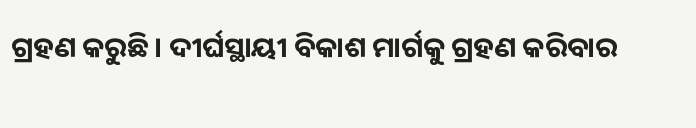ଗ୍ରହଣ କରୁଛି । ଦୀର୍ଘସ୍ଥାୟୀ ବିକାଶ ମାର୍ଗକୁ ଗ୍ରହଣ କରିବାର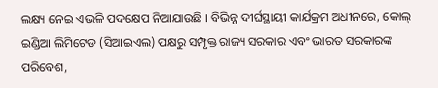ଲକ୍ଷ୍ୟ ନେଇ ଏଭଳି ପଦକ୍ଷେପ ନିଆଯାଉଛି । ବିଭିନ୍ନ ଦୀର୍ଘସ୍ଥାୟୀ କାର୍ଯକ୍ରମ ଅଧୀନରେ, କୋଲ୍ ଇଣ୍ଡିଆ ଲିମିଟେଡ (ସିଆଇଏଲ) ପକ୍ଷରୁ ସମ୍ପୃକ୍ତ ରାଜ୍ୟ ସରକାର ଏବଂ ଭାରତ ସରକାରଙ୍କ ପରିବେଶ,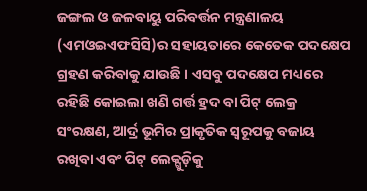ଜଙ୍ଗଲ ଓ ଜଳବାୟୁ ପରିବର୍ତ୍ତନ ମନ୍ତ୍ରଣାଳୟ (ଏମଓଇଏଫସିସି)ର ସହାୟତାରେ କେତେକ ପଦକ୍ଷେପ ଗ୍ରହଣ କରିବାକୁ ଯାଉଛି । ଏସବୁ ପଦକ୍ଷେପ ମଧ୍ୟରେ ରହିଛି କୋଇଲା ଖଣି ଗର୍ତ୍ତ ହ୍ରଦ ବା ପିଟ୍ ଲେକ୍ର ସଂରକ୍ଷଣ, ଆର୍ଦ୍ର ଭୂମିର ପ୍ରାକୃତିକ ସ୍ବରୂପକୁ ବଜାୟ ରଖିବା ଏବଂ ପିଟ୍ ଲେକ୍ଗୁଡ଼ିକୁ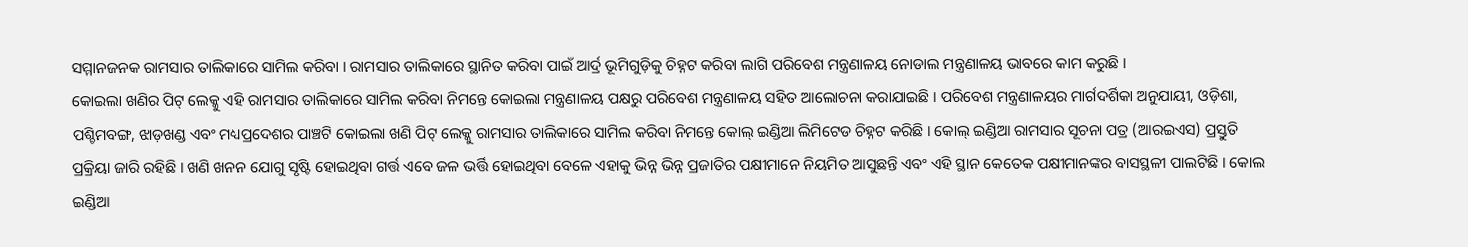ସମ୍ମାନଜନକ ରାମସାର ତାଲିକାରେ ସାମିଲ କରିବା । ରାମସାର ତାଲିକାରେ ସ୍ଥାନିତ କରିବା ପାଇଁ ଆର୍ଦ୍ର ଭୂମିଗୁଡ଼ିକୁ ଚିହ୍ନଟ କରିବା ଲାଗି ପରିବେଶ ମନ୍ତ୍ରଣାଳୟ ନୋଡାଲ ମନ୍ତ୍ରଣାଳୟ ଭାବରେ କାମ କରୁଛି ।
କୋଇଲା ଖଣିର ପିଟ୍ ଲେକ୍କୁ ଏହି ରାମସାର ତାଲିକାରେ ସାମିଲ କରିବା ନିମନ୍ତେ କୋଇଲା ମନ୍ତ୍ରଣାଳୟ ପକ୍ଷରୁ ପରିବେଶ ମନ୍ତ୍ରଣାଳୟ ସହିତ ଆଲୋଚନା କରାଯାଇଛି । ପରିବେଶ ମନ୍ତ୍ରଣାଳୟର ମାର୍ଗଦର୍ଶିକା ଅନୁଯାୟୀ, ଓଡ଼ିଶା, ପଶ୍ଚିମବଙ୍ଗ, ଝାଡ଼ଖଣ୍ଡ ଏବଂ ମଧ୍ୟପ୍ରଦେଶର ପାଞ୍ଚଟି କୋଇଲା ଖଣି ପିଟ୍ ଲେକ୍କୁ ରାମସାର ତାଲିକାରେ ସାମିଲ କରିବା ନିମନ୍ତେ କୋଲ୍ ଇଣ୍ଡିଆ ଲିମିଟେଡ ଚିହ୍ନଟ କରିଛି । କୋଲ୍ ଇଣ୍ଡିଆ ରାମସାର ସୂଚନା ପତ୍ର (ଆରଇଏସ) ପ୍ରସ୍ତୁତି ପ୍ରକ୍ରିୟା ଜାରି ରହିଛି । ଖଣି ଖନନ ଯୋଗୁ ସୃଷ୍ଟି ହୋଇଥିବା ଗର୍ତ୍ତ ଏବେ ଜଳ ଭର୍ତ୍ତି ହୋଇଥିବା ବେଳେ ଏହାକୁ ଭିନ୍ନ ଭିନ୍ନ ପ୍ରଜାତିର ପକ୍ଷୀମାନେ ନିୟମିତ ଆସୁଛନ୍ତି ଏବଂ ଏହି ସ୍ଥାନ କେତେକ ପକ୍ଷୀମାନଙ୍କର ବାସସ୍ଥଳୀ ପାଲଟିଛି । କୋଲ ଇଣ୍ଡିଆ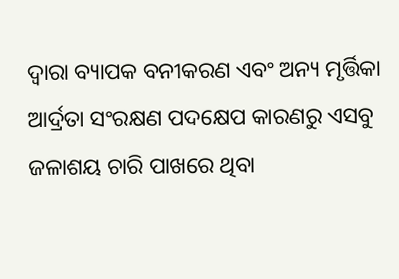ଦ୍ବାରା ବ୍ୟାପକ ବନୀକରଣ ଏବଂ ଅନ୍ୟ ମୃର୍ତ୍ତିକା ଆର୍ଦ୍ରତା ସଂରକ୍ଷଣ ପଦକ୍ଷେପ କାରଣରୁ ଏସବୁ ଜଳାଶୟ ଚାରି ପାଖରେ ଥିବା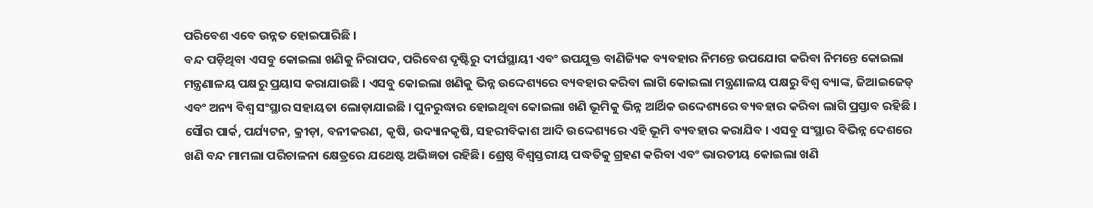ପରିବେଶ ଏବେ ଉନ୍ନତ ହୋଇପାରିଛି ।
ବନ୍ଦ ପଡ଼ିଥିବା ଏସବୁ କୋଇଲା ଖଣିକୁ ନିରାପଦ, ପରିବେଶ ଦୃଷ୍ଟିରୁ ଦୀର୍ଘସ୍ଥାୟୀ ଏବଂ ଉପଯୁକ୍ତ ବାଣିଜ୍ୟିକ ବ୍ୟବହାର ନିମନ୍ତେ ଉପଯୋଗ କରିବା ନିମନ୍ତେ କୋଇଲା ମନ୍ତ୍ରଣାଳୟ ପକ୍ଷରୁ ପ୍ରୟାସ କରାଯାଉଛି । ଏସବୁ କୋଇଲା ଖଣିକୁ ଭିନ୍ନ ଉଦ୍ଦେଶ୍ୟରେ ବ୍ୟବହାର କରିବା ଲାଗି କୋଇଲା ମନ୍ତ୍ରଣାଳୟ ପକ୍ଷରୁ ବିଶ୍ବ ବ୍ୟାଙ୍କ, ଜିଆଇଜେଡ୍ ଏବଂ ଅନ୍ୟ ବିଶ୍ବ ସଂସ୍ଥାର ସହାୟତା ଲୋଡ଼ାଯାଇଛି । ପୁନରୁଦ୍ଧାର ହୋଇଥିବା କୋଇଲା ଖଣି ଭୂମିକୁ ଭିନ୍ନ ଆର୍ଥିକ ଉଦ୍ଦେଶ୍ୟରେ ବ୍ୟବହାର କରିବା ଲାଗି ପ୍ରସ୍ତାବ ରହିଛି । ସୌର ପାର୍କ, ପର୍ଯ୍ୟଟନ, କ୍ରୀଡ଼ା, ବନୀକରଣ, କୃଷି, ଉଦ୍ୟାନକୃଷି, ସହରୀବିକାଶ ଆଦି ଉଦ୍ଦେଶ୍ୟରେ ଏହି ଭୂମି ବ୍ୟବହାର କରାଯିବ । ଏସବୁ ସଂସ୍ଥାର ବିଭିନ୍ନ ଦେଶରେ ଖଣି ବନ୍ଦ ମାମଲା ପରିଚାଳନା କ୍ଷେତ୍ରରେ ଯଥେଷ୍ଟ ଅଭିଜ୍ଞତା ରହିଛି। ଶ୍ରେଷ୍ଠ ବିଶ୍ବସ୍ତରୀୟ ପଦ୍ଧତିକୁ ଗ୍ରହଣ କରିବା ଏବଂ ଭାରତୀୟ କୋଇଲା ଖଣି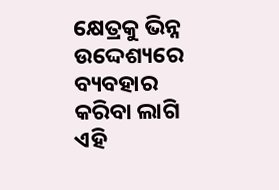କ୍ଷେତ୍ରକୁ ଭିନ୍ନ ଉଦ୍ଦେଶ୍ୟରେ ବ୍ୟବହାର କରିବା ଲାଗି ଏହି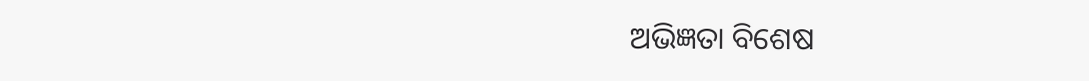ଅଭିଜ୍ଞତା ବିଶେଷ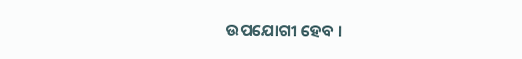ଉପଯୋଗୀ ହେବ ।